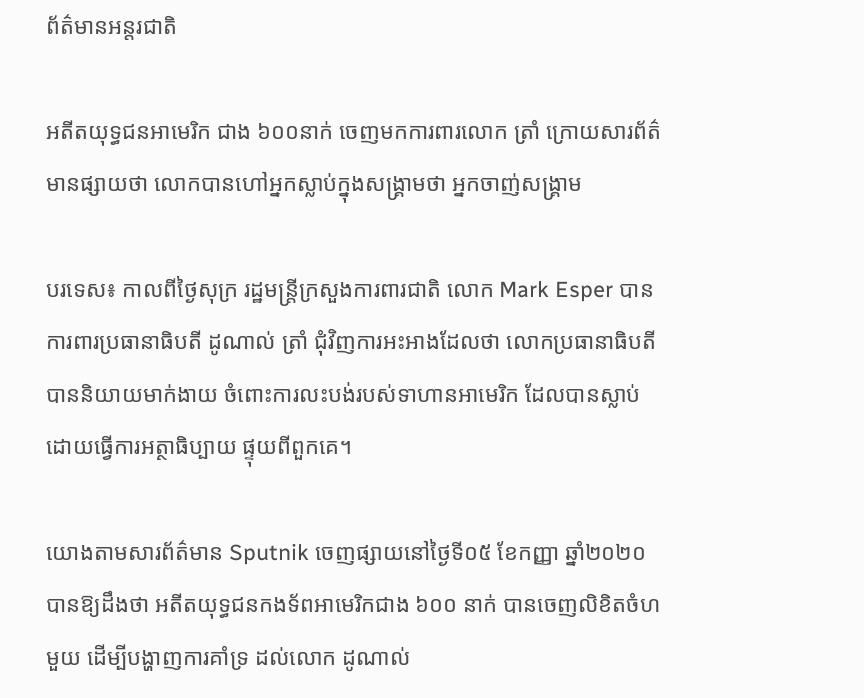ព័ត៌មានអន្តរជាតិ

អតីតយុទ្ធជនអាមេរិក ជាង ៦០០នាក់ ចេញមកការពារលោក ត្រាំ ក្រោយសារព័ត៌មានផ្សាយថា លោកបានហៅអ្នកស្លាប់ក្នុងសង្គ្រាមថា អ្នកចាញ់សង្គ្រាម

បរទេស៖ កាលពីថ្ងៃសុក្រ រដ្ឋមន្រ្តីក្រសួងការពារជាតិ លោក Mark Esper បានការពារប្រធានាធិបតី ដូណាល់ ត្រាំ ជុំវិញការអះអាងដែលថា លោកប្រធានាធិបតី បាននិយាយមាក់ងាយ ចំពោះការលះបង់របស់ទាហានអាមេរិក ដែលបានស្លាប់ ដោយធ្វើការអត្ថាធិប្បាយ ផ្ទុយពីពួកគេ។

យោងតាមសារព័ត៌មាន Sputnik ចេញផ្សាយនៅថ្ងៃទី០៥ ខែកញ្ញា ឆ្នាំ២០២០ បានឱ្យដឹងថា អតីតយុទ្ធជនកងទ័ពអាមេរិកជាង ៦០០ នាក់ បានចេញលិខិតចំហមួយ ដើម្បីបង្ហាញការគាំទ្រ ដល់លោក ដូណាល់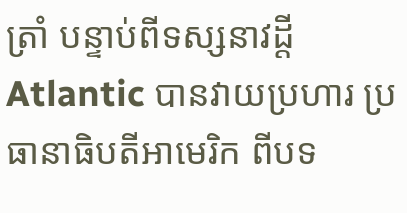ត្រាំ បន្ទាប់ពីទស្សនាវដ្តី Atlantic បានវាយប្រហារ ប្រធានាធិបតីអាមេរិក ពីបទ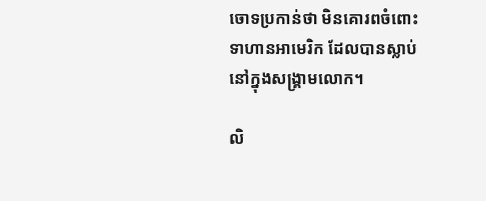ចោទប្រកាន់ថា មិនគោរពចំពោះទាហានអាមេរិក ដែលបានស្លាប់នៅក្នុងសង្គ្រាមលោក។

លិ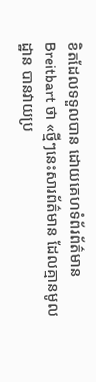ខិតដែលទទួលបាន ដោយគេហទំព័រព័ត៌មាន Breitbart ថា «ថ្មីៗនេះសារព័ត៌មាន ដែលគ្មានមូលដ្ឋាន បានវាយប្រ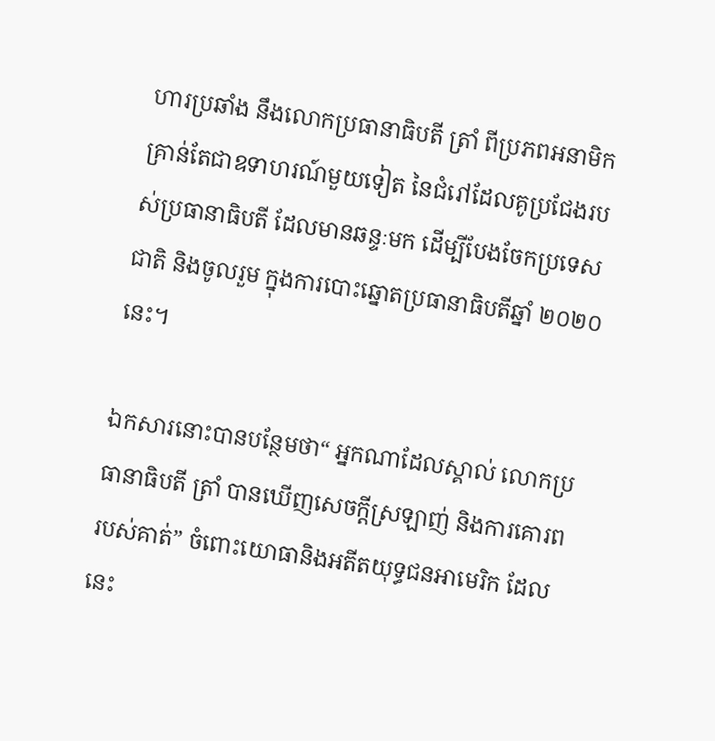ហារប្រឆាំង នឹងលោកប្រធានាធិបតី ត្រាំ ពីប្រភពអនាមិក គ្រាន់តែជាឧទាហរណ៍មួយទៀត នៃជំរៅដែលគូប្រជែងរបស់ប្រធានាធិបតី ដែលមានឆន្ទៈមក ដើម្បីបែងចែកប្រទេសជាតិ និងចូលរួម ក្នុងការបោះឆ្នោតប្រធានាធិបតីឆ្នាំ ២០២០ នេះ។

ឯកសារនោះបានបន្ថែមថា“ អ្នកណាដែលស្គាល់ លោកប្រធានាធិបតី ត្រាំ បានឃើញសេចក្តីស្រឡាញ់ និងការគោរពរបស់គាត់” ចំពោះយោធានិងអតីតយុទ្ធជនអាមេរិក ដែលនេះ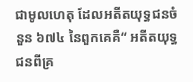ជាមូលហេតុ ដែលអតីតយុទ្ធជនចំនួន ៦៧៤ នៃពួកគេគឺ“ អតីតយុទ្ធជនពីគ្រ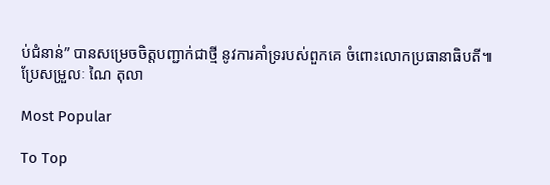ប់ជំនាន់” បានសម្រេចចិត្តបញ្ជាក់ជាថ្មី នូវការគាំទ្ររបស់ពួកគេ ចំពោះលោកប្រធានាធិបតី៕
ប្រែសម្រួលៈ ណៃ តុលា

Most Popular

To Top